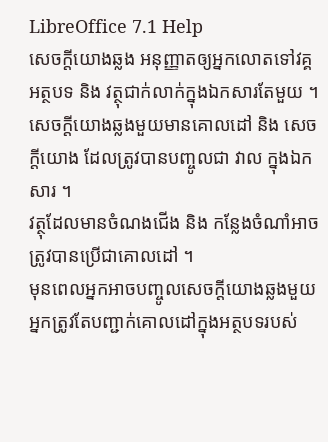LibreOffice 7.1 Help
សេចក្តីយោងឆ្លង អនុញ្ញាតឲ្យអ្នកលោតទៅវគ្គអត្ថបទ និង វត្ថុជាក់លាក់ក្នុងឯកសារតែមួយ ។ សេចក្តីយោងឆ្លងមួយមានគោលដៅ និង សេចក្តីយោង ដែលត្រូវបានបញ្ចូលជា វាល ក្នុងឯកសារ ។
វត្ថុដែលមានចំណងជើង និង កន្លែងចំណាំអាចត្រូវបានប្រើជាគោលដៅ ។
មុនពេលអ្នកអាចបញ្ចូលសេចក្តីយោងឆ្លងមួយ អ្នកត្រូវតែបញ្ជាក់គោលដៅក្នុងអត្ថបទរបស់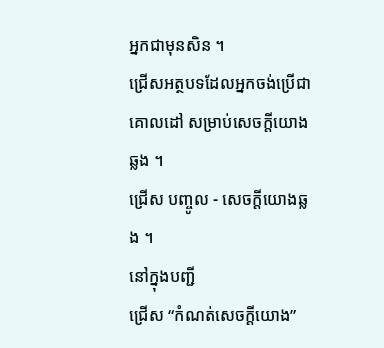អ្នកជាមុនសិន ។
ជ្រើសអត្ថបទដែលអ្នកចង់ប្រើជាគោលដៅ សម្រាប់សេចក្តីយោងឆ្លង ។
ជ្រើស បញ្ចូល - សេចក្តីយោងឆ្លង ។
នៅក្នុងបញ្ជី
ជ្រើស “កំណត់សេចក្ដីយោង”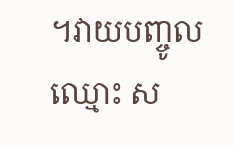។វាយបញ្ចូលឈ្មោះ ស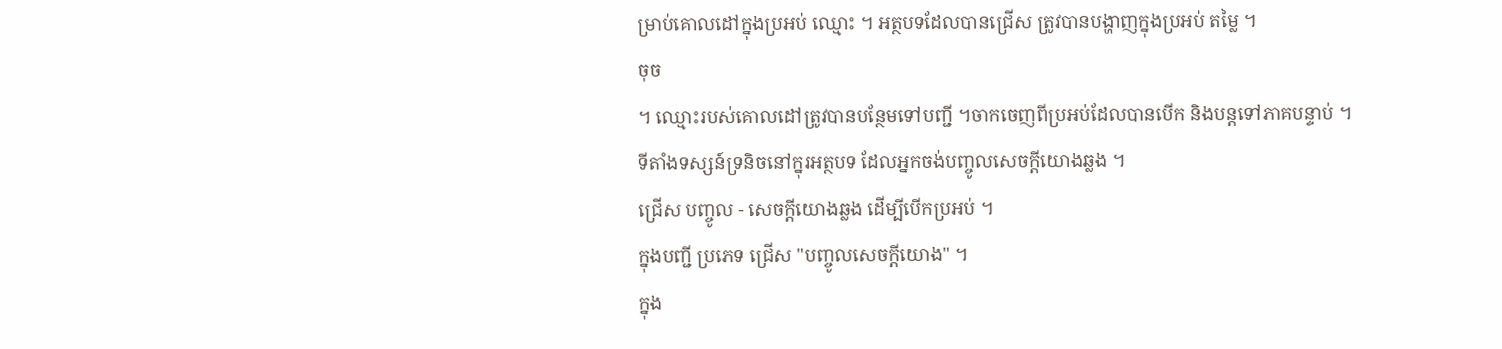ម្រាប់គោលដៅក្នុងប្រអប់ ឈ្មោះ ។ អត្ថបទដែលបានជ្រើស ត្រូវបានបង្ហាញក្នុងប្រអប់ តម្លៃ ។
ចុច
។ ឈ្មោះរបស់គោលដៅត្រូវបានបន្ថែមទៅបញ្ជី ។ចាកចេញពីប្រអប់ដែលបានបើក និងបន្តទៅភាគបន្ទាប់ ។
ទីតាំងទស្សន៍ទ្រនិចនៅក្នុរអត្ថបទ ដែលអ្នកចង់បញ្ចូលសេចក្ដីយោងឆ្លង ។
ជ្រើស បញ្ចូល - សេចក្ដីយោងឆ្លង ដើម្បីបើកប្រអប់ ។
ក្នុងបញ្ជី ប្រភេទ ជ្រើស "បញ្ចូលសេចក្តីយោង" ។
ក្នុង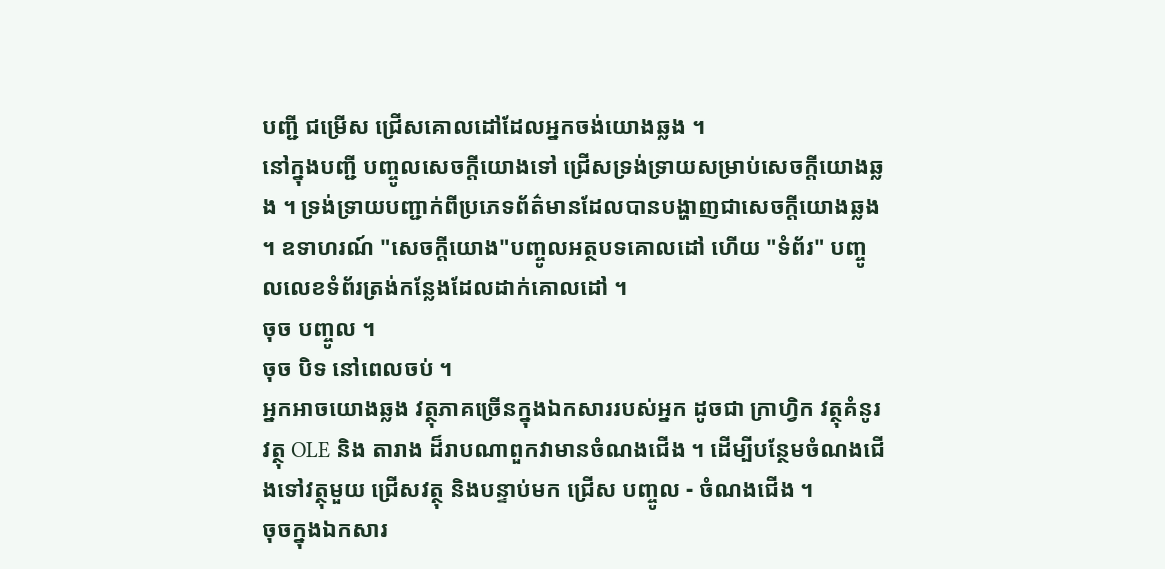បញ្ជី ជម្រើស ជ្រើសគោលដៅដែលអ្នកចង់យោងឆ្លង ។
នៅក្នុងបញ្ជី បញ្ចូលសេចក្ដីយោងទៅ ជ្រើសទ្រង់ទ្រាយសម្រាប់សេចក្ដីយោងឆ្លង ។ ទ្រង់ទ្រាយបញ្ជាក់ពីប្រភេទព័ត៌មានដែលបានបង្ហាញជាសេចក្ដីយោងឆ្លង ។ ឧទាហរណ៍ "សេចក្ដីយោង"បញ្ចូលអត្ថបទគោលដៅ ហើយ "ទំព័រ" បញ្ចូលលេខទំព័រត្រង់កន្លែងដែលដាក់គោលដៅ ។
ចុច បញ្ចូល ។
ចុច បិទ នៅពេលចប់ ។
អ្នកអាចយោងឆ្លង វត្ថុភាគច្រើនក្នុងឯកសាររបស់អ្នក ដូចជា ក្រាហ្វិក វត្ថុគំនូរ វត្ថុ OLE និង តារាង ដ៏រាបណាពួកវាមានចំណងជើង ។ ដើម្បីបន្ថែមចំណងជើងទៅវត្ថុមួយ ជ្រើសវត្ថុ និងបន្ទាប់មក ជ្រើស បញ្ចូល - ចំណងជើង ។
ចុចក្នុងឯកសារ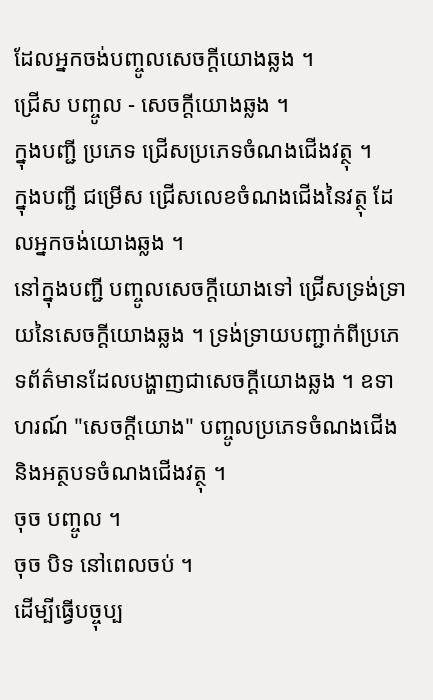ដែលអ្នកចង់បញ្ចូលសេចក្តីយោងឆ្លង ។
ជ្រើស បញ្ចូល - សេចក្តីយោងឆ្លង ។
ក្នុងបញ្ជី ប្រភេទ ជ្រើសប្រភេទចំណងជើងវត្ថុ ។
ក្នុងបញ្ជី ជម្រើស ជ្រើសលេខចំណងជើងនៃវត្ថុ ដែលអ្នកចង់យោងឆ្លង ។
នៅក្នុងបញ្ជី បញ្ចូលសេចក្ដីយោងទៅ ជ្រើសទ្រង់ទ្រាយនៃសេចក្ដីយោងឆ្លង ។ ទ្រង់ទ្រាយបញ្ជាក់ពីប្រភេទព័ត៌មានដែលបង្ហាញជាសេចក្ដីយោងឆ្លង ។ ឧទាហរណ៍ "សេចក្ដីយោង" បញ្ចូលប្រភេទចំណងជើង និងអត្ថបទចំណងជើងវត្ថុ ។
ចុច បញ្ចូល ។
ចុច បិទ នៅពេលចប់ ។
ដើម្បីធ្វើបច្ចុប្ប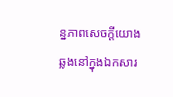ន្នភាពសេចក្ដីយោងឆ្លងនៅក្នុងឯកសារ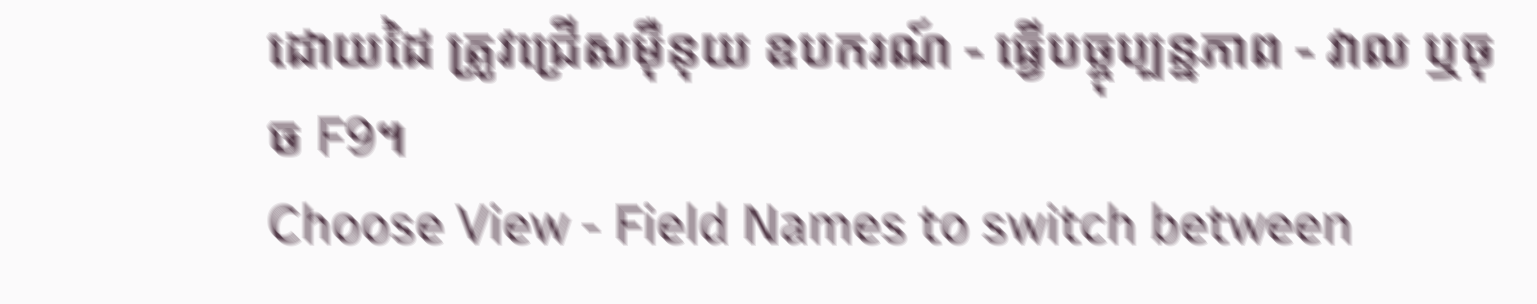ដោយដៃ ត្រូវជ្រើសម៉ឺនុយ ឧបករណ៍ - ធ្វើបច្ចុប្បន្នភាព - វាល ឬចុច F9។
Choose View - Field Names to switch between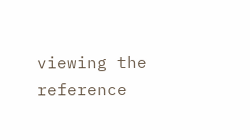viewing the reference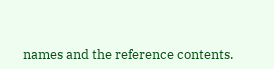names and the reference contents.